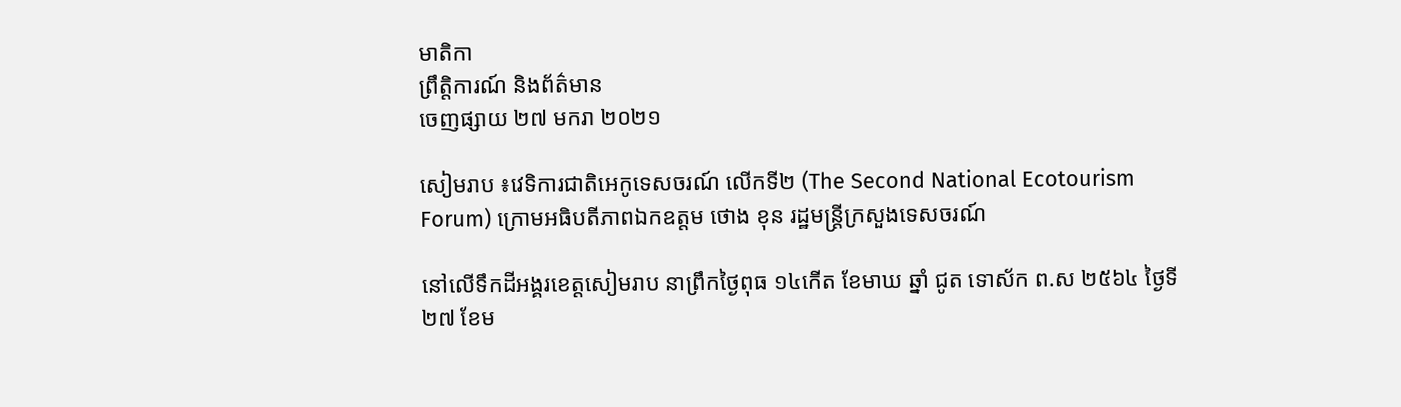មាតិកា
ព្រឹត្តិការណ៍ និងព័ត៌មាន
ចេញផ្សាយ ២៧ មករា ២០២១

សៀមរាប ៖វេទិការជាតិអេកូទេសចរណ៍ លើកទី២ (The Second National Ecotourism Forum) ក្រោមអធិបតីភាពឯកឧត្តម ថោង ខុន រដ្ឋមន្រ្តីក្រសួងទេសចរណ៍

នៅលើទឹកដីអង្គរខេត្តសៀមរាប នាព្រឹកថ្ងៃពុធ ១៤កើត ខែមាឃ ឆ្នាំ ជូត ទោស័ក ព.ស ២៥៦៤ ថ្ងៃទី២៧ ខែម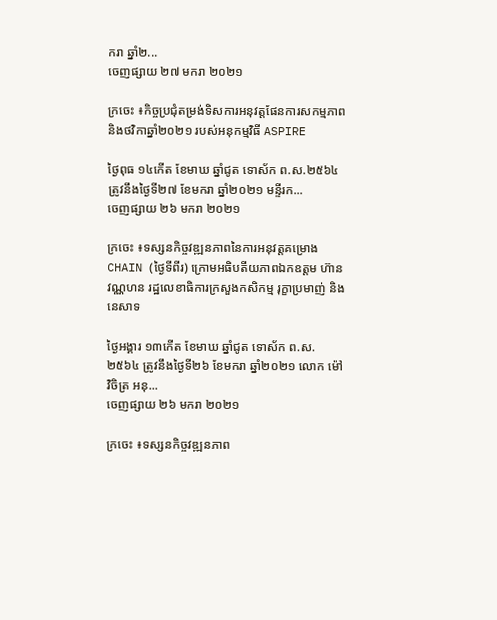ករា ឆ្នាំ២...
ចេញផ្សាយ ២៧ មករា ២០២១

ក្រចេះ ៖កិច្ចប្រជុំតម្រង់ទិសការអនុវត្តផែនការសកម្មភាព និងថវិកាឆ្នាំ២០២១ របស់អនុកម្មវិធី ASPIRE

ថ្ងៃពុធ ១៤កើត ខែមាឃ ឆ្នាំជូត ទោស័ក ព.ស.២៥៦៤ ត្រូវនឹងថ្ងៃទី២៧ ខែមករា ឆ្នាំ២០២១ មន្ទីរក...
ចេញផ្សាយ ២៦ មករា ២០២១

ក្រចេះ ៖ទស្សនកិច្ចវឌ្ឍនភាពនៃការអនុវត្តគម្រោង CHAIN (ថ្ងៃទីពីរ) ក្រោមអធិបតីយភាពឯកឧត្តម ហ៊ាន វណ្ណហន រដ្ឋលេខាធិការក្រសួងកសិកម្ម រុក្ខាប្រមាញ់ និងនេសាទ

ថ្ងៃអង្គារ ១៣កើត ខែមាឃ ឆ្នាំជូត ទោស័ក ព.ស.២៥៦៤ ត្រូវនឹងថ្ងៃទី២៦ ខែមករា ឆ្នាំ២០២១ លោក ម៉ៅ វិចិត្រ អនុ...
ចេញផ្សាយ ២៦ មករា ២០២១

ក្រចេះ ៖ទស្សនកិច្ចវឌ្ឍនភាព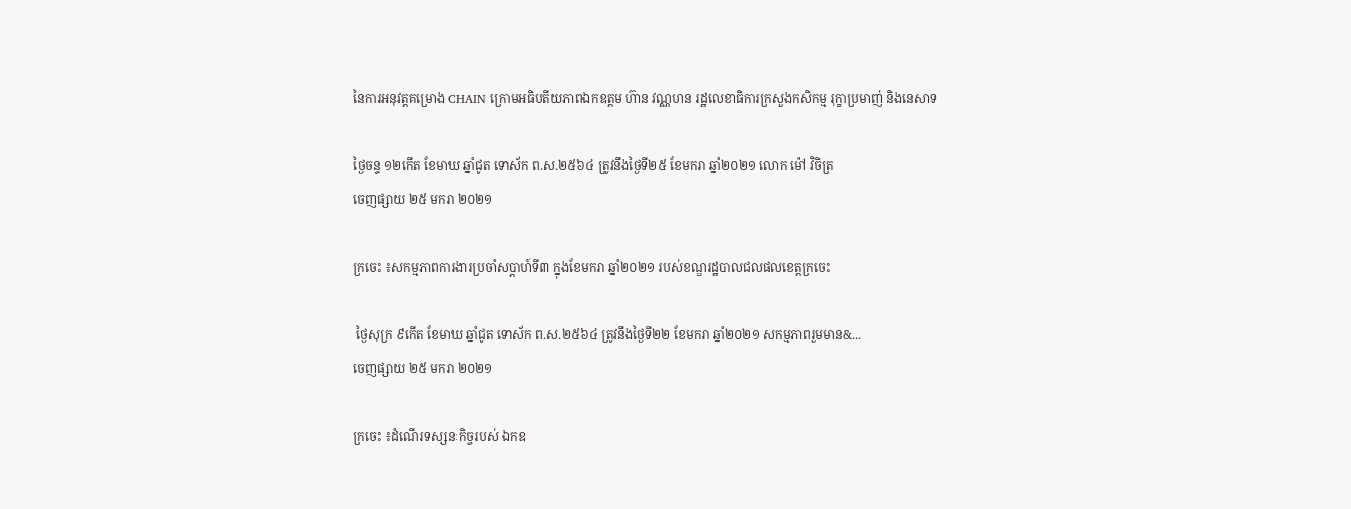នៃការអនុវត្តគម្រោង CHAIN ក្រោមអធិបតីយភាពឯកឧត្តម ហ៊ាន វណ្ណហន រដ្ឋលេខាធិការក្រសួងកសិកម្ម រុក្ខាប្រមាញ់ និងនេសាទ

ថ្ងៃចន្ទ ១២កើត ខែមាឃ ឆ្នាំជូត ទោស័ក ព.ស.២៥៦៤ ត្រូវនឹងថ្ងៃទី២៥ ខែមករា ឆ្នាំ២០២១ លោក ម៉ៅ វិចិត្រ
ចេញផ្សាយ ២៥ មករា ២០២១

ក្រចេះ ៖សកម្មភាពការងារប្រចាំសប្តាហ៍ទី៣ ក្នុងខែមករា ឆ្នាំ២០២១ របស់ខណ្ឌរដ្ឋបាលជលផលខេត្តក្រចេះ

 ថ្ងៃសុក្រ ៩កើត ខែមាឃ ឆ្នាំជូត ទោស័ក ព.ស.២៥៦៤ ត្រូវនឹងថ្ងៃទី២២ ខែមករា ឆ្នាំ២០២១ សកម្មភាពរួមមាន&...
ចេញផ្សាយ ២៥ មករា ២០២១

ក្រចេះ ៖ដំណើរទស្សនៈកិច្ចរបស់ ឯកឧ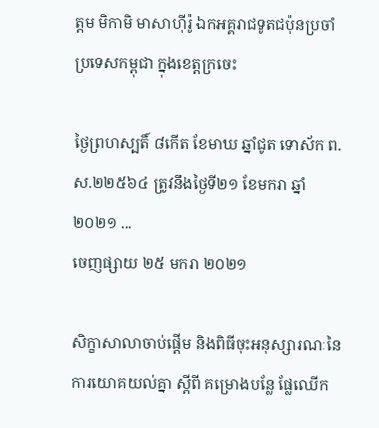ត្តម មិកាមិ មាសាហុីរ៉ូ ឯកអគ្គរាជទូតជប៉ុនប្រចាំប្រទេសកម្ពុជា ក្នុងខេត្តក្រចេះ

ថ្ងៃព្រហស្បតិ៍ ៨កើត ខែមាឃ ឆ្នាំជូត ទោស័ក ព.ស.២២៥៦៤ ត្រូវនឹងថ្ងៃទី២១ ខែមករា ឆ្នាំ២០២១ ...
ចេញផ្សាយ ២៥ មករា ២០២១

សិក្ខាសាលាចាប់ផ្ដើម និងពិធីចុះអនុស្សារណៈនៃការយោគយល់គ្នា ស្តីពី គម្រោងបន្លែ ផ្លែឈើក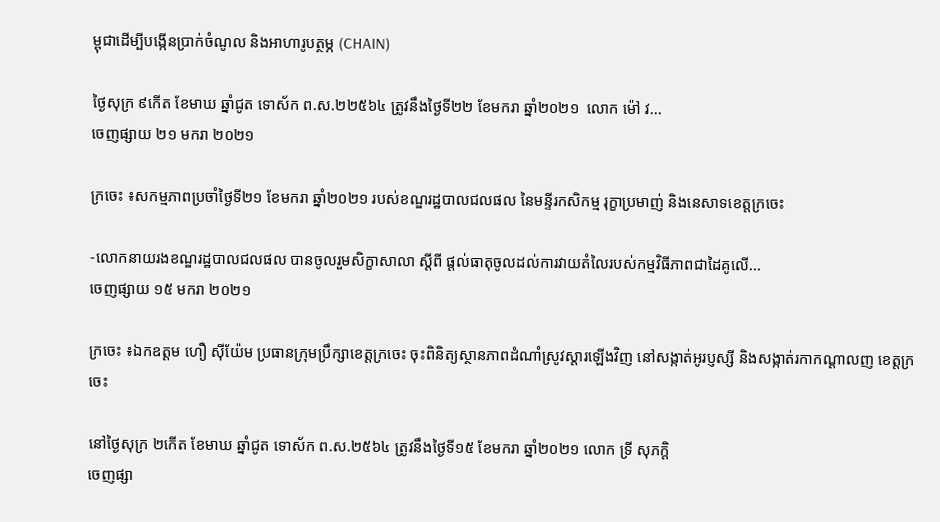ម្ពុជាដើម្បីបង្កើនប្រាក់ចំណូល និងអាហារូបត្ថម្ភ (CHAIN)

ថ្ងៃសុក្រ ៩កើត ខែមាឃ ឆ្នាំជូត ទោស័ក ព.ស.២២៥៦៤ ត្រូវនឹងថ្ងៃទី២២ ខែមករា ឆ្នាំ២០២១  លោក ម៉ៅ វ...
ចេញផ្សាយ ២១ មករា ២០២១

ក្រចេះ ៖សកម្មភាពប្រចាំថ្ងៃទី២១ ខែមករា ឆ្នាំ២០២១ របស់ខណ្ឌរដ្ឋបាលជលផល នៃមន្ទីរកសិកម្ម រុក្ខាប្រមាញ់ និងនេសាទខេត្តក្រចេះ

-លោកនាយរងខណ្ឌរដ្ឋបាលជលផល បានចូលរួមសិក្ខាសាលា ស្តីពី ផ្តល់ធាតុចូលដល់ការវាយតំលៃរបស់កម្មវិធីភាពជាដៃគូលើ...
ចេញផ្សាយ ១៥ មករា ២០២១

ក្រចេះ ៖ឯកឧត្តម ហឿ ស៊ីយ៉ែម ប្រធានក្រុមប្រឹក្សាខេត្តក្រចេះ ចុះពិនិត្យស្ថានភាពដំណាំស្រូវស្តារឡើងវិញ នៅសង្កាត់អូរប្ញស្សី និងសង្កាត់រកាកណ្តាលញ ខេត្តក្រចេះ

នៅថ្ងៃសុក្រ ២កើត ខែមាឃ ឆ្នាំជូត ទោស័ក ព.ស.២៥៦៤ ត្រូវនឹងថ្ងៃទី១៥ ខែមករា ឆ្នាំ២០២១ លោក ទ្រី សុភក្តិ
ចេញផ្សា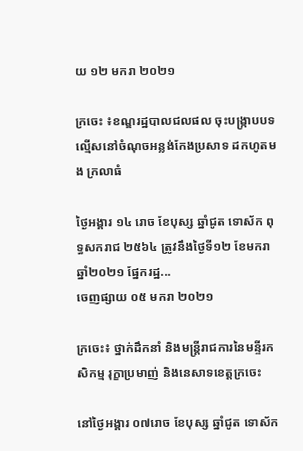យ ១២ មករា ២០២១

ក្រចេះ ៖ខណ្ឌរដ្ឋបាលជលផល ចុះបង្រ្កាបបទល្មើសនៅចំណុចអន្លង់កែងប្រសាទ ដកហូតមង ក្រលាធំ

ថ្ងៃអង្គារ ១៤ រោច ខែបុស្ស ឆ្នាំជូត ទោស័ក ពុទ្ធសករាជ ២៥៦៤ ត្រូវនឹងថ្ងៃទី១២ ខែមករា ឆ្នាំ២០២១ ផ្នែករដ្ឋ...
ចេញផ្សាយ ០៥ មករា ២០២១

ក្រចេះ៖ ថ្នាក់ដឹកនាំ និងមន្រ្តីរាជការនៃមន្ទីរកសិកម្ម រុក្ខាប្រមាញ់ និងនេសាទខេត្តក្រចេះ

នៅថ្ងៃអង្គារ ០៧រោច ខែបុស្ស ឆ្នាំជូត ទោស័ក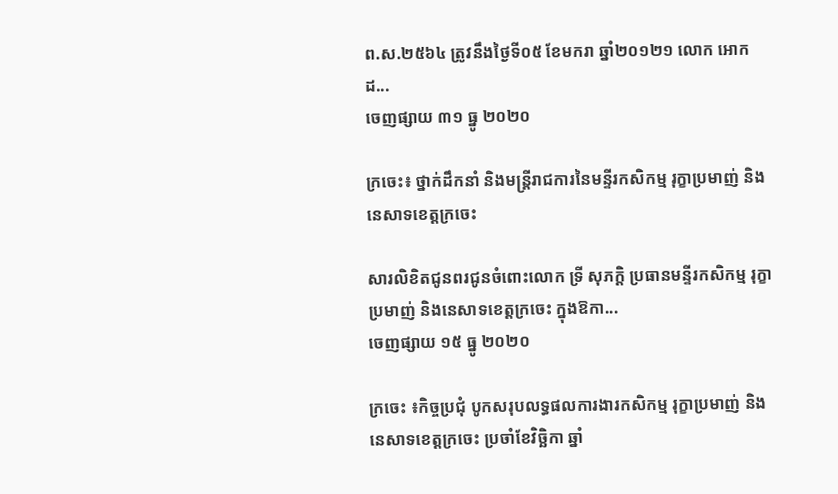ព.ស.២៥៦៤ ត្រូវនឹងថ្ងៃទី០៥ ខែមករា ឆ្នាំ២០១២១ លោក អោក ដ...
ចេញផ្សាយ ៣១ ធ្នូ ២០២០

ក្រចេះ៖ ថ្នាក់ដឹកនាំ និងមន្រ្តីរាជការនៃមន្ទីរកសិកម្ម រុក្ខាប្រមាញ់ និងនេសាទខេត្តក្រចេះ

សារលិខិតជូនពរជូនចំពោះលោក ទ្រី សុភក្តិ ប្រធានមន្ទីរកសិកម្ម រុក្ខាប្រមាញ់ និងនេសាទខេត្តក្រចេះ ក្នុងឱកា...
ចេញផ្សាយ ១៥ ធ្នូ ២០២០

ក្រចេះ ៖កិច្ចប្រជុំ បូកសរុបលទ្ធផលការងារកសិកម្ម រុក្ខាប្រមាញ់ និងនេសាទខេត្តក្រចេះ ប្រចាំខែវិច្ឆិកា ឆ្នាំ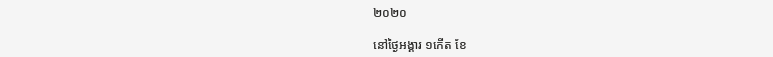២០២០

នៅថ្ងៃអង្គារ ១កើត ខែ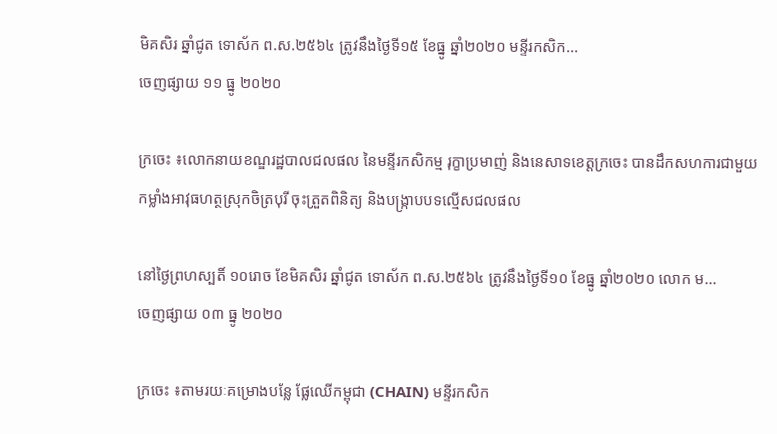មិគសិរ ឆ្នាំជូត ទោស័ក ព.ស.២៥៦៤ ត្រូវនឹងថ្ងៃទី១៥ ខែធ្នូ ឆ្នាំ២០២០ មន្ទីរកសិក...
ចេញផ្សាយ ១១ ធ្នូ ២០២០

ក្រចេះ ៖លោកនាយខណ្ឌរដ្ឋបាលជលផល នៃមន្ទីរកសិកម្ម រុក្ខាប្រមាញ់ និងនេសាទខេត្តក្រចេះ បានដឹកសហការជាមួយកម្លាំងអាវុធហត្ថស្រុកចិត្របុរី ចុះត្រួតពិនិត្យ និងបង្ក្រាបបទល្មើសជលផល

នៅថ្ងៃព្រហស្បតិ៍ ១០រោច ខែមិគសិរ ឆ្នាំជូត ទោស័ក ព.ស.២៥៦៤ ត្រូវនឹងថ្ងៃទី១០ ខែធ្នូ ឆ្នាំ២០២០ លោក ម...
ចេញផ្សាយ ០៣ ធ្នូ ២០២០

ក្រចេះ ៖តាមរយៈគម្រោងបន្លែ ផ្លែឈើកម្ពុជា (CHAIN) មន្ទីរកសិក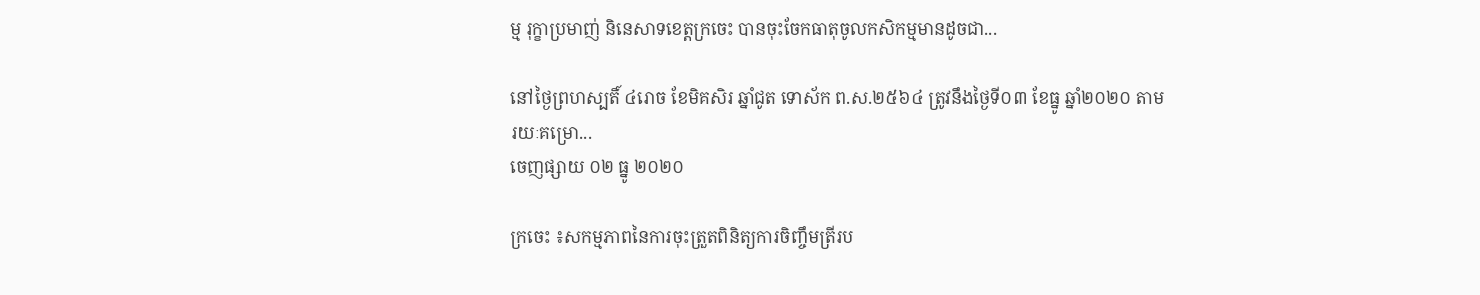ម្ម រុក្ខាប្រមាញ់ និនេសាទខេត្តក្រចេះ បានចុះចែកធាតុចូលកសិកម្មមានដូចជា...

នៅថ្ងៃព្រហស្បតិ៍ ៤រោច ខែមិគសិរ ឆ្នាំជូត ទោស័ក ព.ស.២៥៦៤ ត្រូវនឹងថ្ងៃទី០៣ ខែធ្នូ ឆ្នាំ២០២០ តាមរយៈគម្រោ...
ចេញផ្សាយ ០២ ធ្នូ ២០២០

ក្រចេះ ៖សកម្មភាពនៃការចុះត្រួតពិនិត្យការចិញ្ចឹមត្រីរប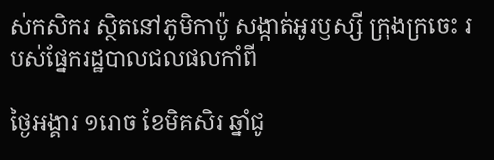ស់កសិករ ស្ថិតនៅភូមិកាប៉ូ សង្កាត់អូរឫស្សី ក្រុងក្រចេះ របស់ផ្នែករដ្ឋបាលជលផលកាំពី

ថ្ងៃអង្គារ ១រោច ខែមិគសិរ ឆ្នាំជូ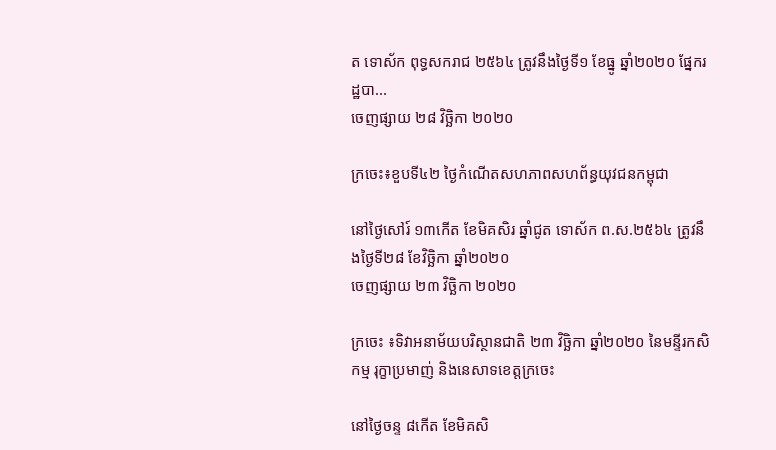ត ទោស័ក ពុទ្ធសករាជ ២៥៦៤ ត្រូវនឹងថ្ងៃទី១ ខែធ្នូ ឆ្នាំ២០២០ ផ្នែករដ្ឋបា...
ចេញផ្សាយ ២៨ វិច្ឆិកា ២០២០

ក្រចេះ៖ខួបទី៤២ ថ្ងៃកំណើតសហភាពសហព័ន្ធយុវជនកម្ពុជា

នៅថ្ងៃសៅរ៍ ១៣កើត ខែមិគសិរ ឆ្នាំជូត ទោស័ក ព.ស.២៥៦៤ ត្រូវនឹងថ្ងៃទី២៨ ខែវិច្ឆិកា ឆ្នាំ២០២០
ចេញផ្សាយ ២៣ វិច្ឆិកា ២០២០

ក្រចេះ ៖ទិវាអនាម័យបរិស្ថានជាតិ ២៣ វិច្ឆិកា ឆ្នាំ២០២០ នៃមន្ទីរកសិកម្ម រុក្ខាប្រមាញ់ និងនេសាទខេត្តក្រចេះ

នៅថ្ងៃចន្ទ ៨កើត ខែមិគសិ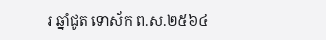រ ឆ្នាំជូត ទោស័ក ព.ស.២៥៦៤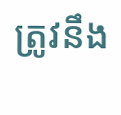ត្រូវនឹង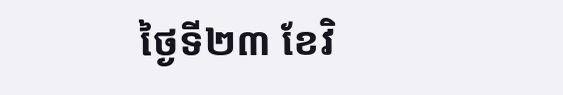ថ្ងៃទី២៣ ខែវិ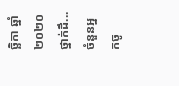ច្ឆិកា ឆ្នាំ២០២០ ថ្នាក់ដឹ...
ចំនួនអ្នកចូ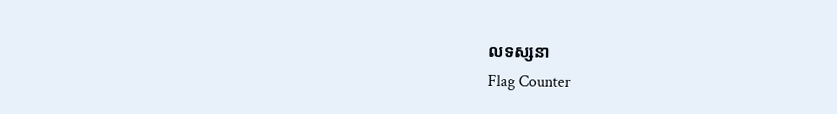លទស្សនា
Flag Counter